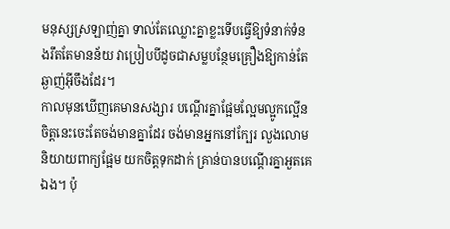មនុស្សស្រឡាញ់គ្នា ទាល់តែឈ្លោះគ្នាខ្លះទើបធ្វើឱ្យទំនាក់ទំនងរឹតតែមានន័យ វាប្រៀបបីដូចជាសម្លបន្ថែមគ្រឿងឱ្យកាន់តែឆ្ងាញ់អ៊ីចឹងដែរ។
កាលមុនឃើញគេមានសង្សារ បណ្ដើរគ្នាផ្អែមល្អែមល្អូកល្អើន ចិត្តនេះចេះតែចង់មានគ្នាដែរ ចង់មានអ្នកនៅក្បែរ លួងលោម និយាយពាក្យផ្អែម យកចិត្តទុកដាក់ គ្រាន់បានបណ្ដើរគ្នាអួតគេឯង។ ប៉ុ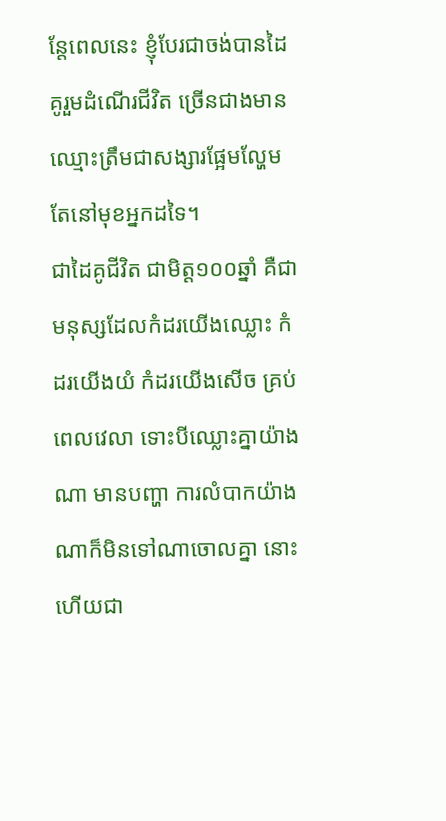ន្តែពេលនេះ ខ្ញុំបែរជាចង់បានដៃគូរួមដំណើរជីវិត ច្រើនជាងមានឈ្មោះត្រឹមជាសង្សារផ្អែមល្ហែមតែនៅមុខអ្នកដទៃ។
ជាដៃគូជីវិត ជាមិត្ត១០០ឆ្នាំ គឺជាមនុស្សដែលកំដរយើងឈ្លោះ កំដរយើងយំ កំដរយើងសើច គ្រប់ពេលវេលា ទោះបីឈ្លោះគ្នាយ៉ាងណា មានបញ្ហា ការលំបាកយ៉ាងណាក៏មិនទៅណាចោលគ្នា នោះហើយជា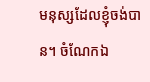មនុស្សដែលខ្ញុំចង់បាន។ ចំណែកឯ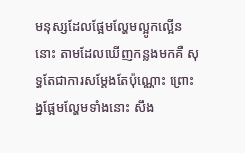មនុស្សដែលផ្អែមល្ហែមល្អូកល្អើននោះ តាមដែលឃើញកន្លងមកគឺ សុទ្ធតែជាការសម្ដែងតែប៉ុណ្ណោះ ព្រោះង្នផ្អែមល្ហែមទាំងនោះ សឹង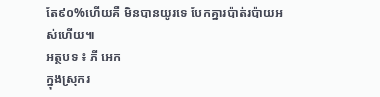តែ៩០%ហើយគឺ មិនបានយូរទេ បែកគ្នារប៉ាត់រប៉ាយអស់ហើយ៕
អត្ថបទ ៖ ភី អេក
ក្នុងស្រុករ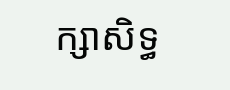ក្សាសិទ្ធ